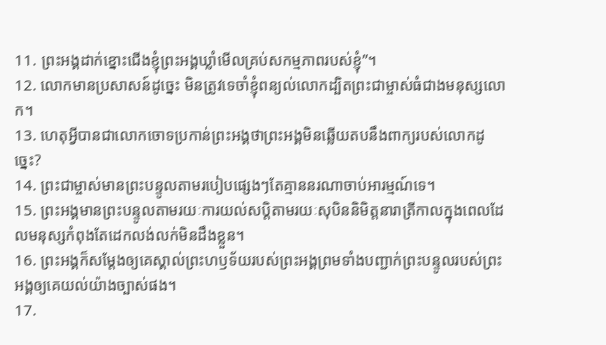11. ព្រះអង្គដាក់ខ្នោះជើងខ្ញុំព្រះអង្គឃ្លាំមើលគ្រប់សកម្មភាពរបស់ខ្ញុំ”។
12. លោកមានប្រសាសន៍ដូច្នេះ មិនត្រូវទេចាំខ្ញុំពន្យល់លោកដ្បិតព្រះជាម្ចាស់ធំជាងមនុស្សលោក។
13. ហេតុអ្វីបានជាលោកចោទប្រកាន់ព្រះអង្គថាព្រះអង្គមិនឆ្លើយតបនឹងពាក្យរបស់លោកដូច្នេះ?
14. ព្រះជាម្ចាស់មានព្រះបន្ទូលតាមរបៀបផ្សេងៗតែគ្មាននរណាចាប់អារម្មណ៍ទេ។
15. ព្រះអង្គមានព្រះបន្ទូលតាមរយៈការយល់សប្ដិតាមរយៈសុបិននិមិត្តនារាត្រីកាលក្នុងពេលដែលមនុស្សកំពុងតែដេកលង់លក់មិនដឹងខ្លួន។
16. ព្រះអង្គក៏សម្តែងឲ្យគេស្គាល់ព្រះហឫទ័យរបស់ព្រះអង្គព្រមទាំងបញ្ជាក់ព្រះបន្ទូលរបស់ព្រះអង្គឲ្យគេយល់យ៉ាងច្បាស់ផង។
17.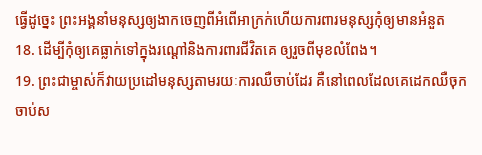ធ្វើដូច្នេះ ព្រះអង្គនាំមនុស្សឲ្យងាកចេញពីអំពើអាក្រក់ហើយការពារមនុស្សកុំឲ្យមានអំនួត
18. ដើម្បីកុំឲ្យគេធ្លាក់ទៅក្នុងរណ្ដៅនិងការពារជីវិតគេ ឲ្យរួចពីមុខលំពែង។
19. ព្រះជាម្ចាស់ក៏វាយប្រដៅមនុស្សតាមរយៈការឈឺចាប់ដែរ គឺនៅពេលដែលគេដេកឈឺចុកចាប់ស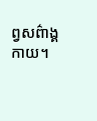ព្វសព៌ាង្គកាយ។